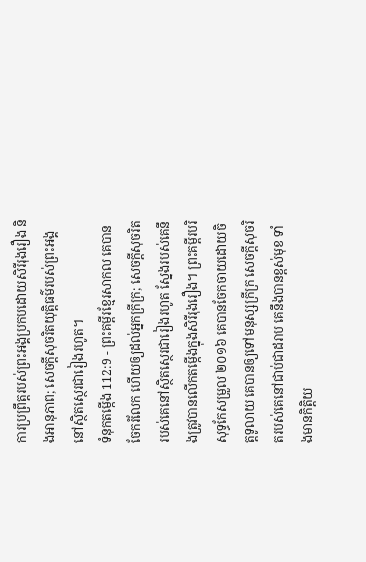ការប្រព្រឹត្តរបស់ព្រះអង្គប្រកបដោយសិរីរុងរឿង និងអានុភាព; សេចក្ដីសុចរិតយុត្តិធម៌របស់ព្រះអង្គនៅស្ថិតស្ថេរជារៀងរហូត។
ទំនុកតម្កើង 112:9 - ព្រះគម្ពីរខ្មែរសាកល គេបានចែករំលែក ហើយឲ្យដល់អ្នកក្រីក្រ; សេចក្ដីសុចរិតរបស់គេនៅស្ថិតស្ថេរជារៀងរហូត ស្នែងរបស់គេនឹងត្រូវបានលើកតម្កើងក្នុងសិរីរុងរឿង។ ព្រះគម្ពីរបរិសុទ្ធកែសម្រួល ២០១៦ គេបានចែកចាយដោយចិត្តទូលាយ គេបានឲ្យទៅមនុស្សក្រីក្រ សេចក្ដីសុចរិតរបស់គេនៅជាប់ជាដរាប គេនឹងបានខ្ពស់មុខ ទាំងមានកិត្តិយ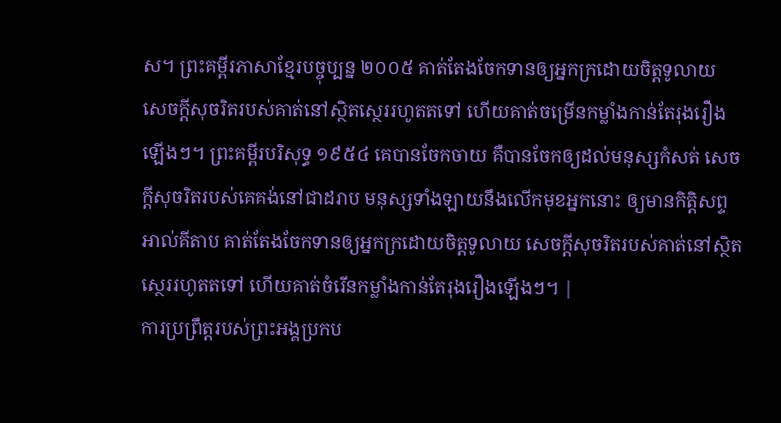ស។ ព្រះគម្ពីរភាសាខ្មែរបច្ចុប្បន្ន ២០០៥ គាត់តែងចែកទានឲ្យអ្នកក្រដោយចិត្តទូលាយ សេចក្ដីសុចរិតរបស់គាត់នៅស្ថិតស្ថេររហូតតទៅ ហើយគាត់ចម្រើនកម្លាំងកាន់តែរុងរឿងឡើងៗ។ ព្រះគម្ពីរបរិសុទ្ធ ១៩៥៤ គេបានចែកចាយ គឺបានចែកឲ្យដល់មនុស្សកំសត់ សេចក្ដីសុចរិតរបស់គេគង់នៅជាដរាប មនុស្សទាំងឡាយនឹងលើកមុខអ្នកនោះ ឲ្យមានកិត្តិសព្ទ អាល់គីតាប គាត់តែងចែកទានឲ្យអ្នកក្រដោយចិត្តទូលាយ សេចក្ដីសុចរិតរបស់គាត់នៅស្ថិតស្ថេររហូតតទៅ ហើយគាត់ចំរើនកម្លាំងកាន់តែរុងរឿងឡើងៗ។ |
ការប្រព្រឹត្តរបស់ព្រះអង្គប្រកប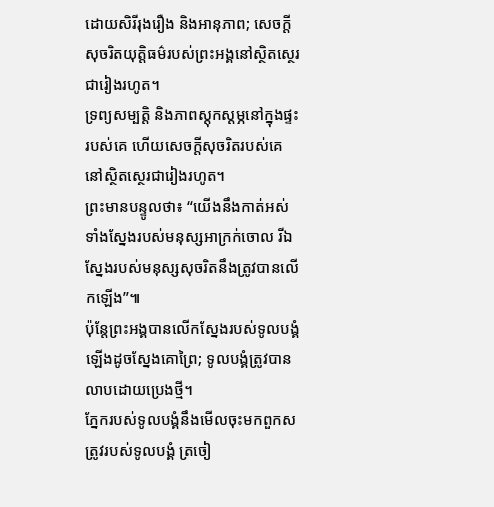ដោយសិរីរុងរឿង និងអានុភាព; សេចក្ដីសុចរិតយុត្តិធម៌របស់ព្រះអង្គនៅស្ថិតស្ថេរជារៀងរហូត។
ទ្រព្យសម្បត្តិ និងភាពស្ដុកស្ដម្ភនៅក្នុងផ្ទះរបស់គេ ហើយសេចក្ដីសុចរិតរបស់គេនៅស្ថិតស្ថេរជារៀងរហូត។
ព្រះមានបន្ទូលថា៖ “យើងនឹងកាត់អស់ទាំងស្នែងរបស់មនុស្សអាក្រក់ចោល រីឯស្នែងរបស់មនុស្សសុចរិតនឹងត្រូវបានលើកឡើង”៕
ប៉ុន្តែព្រះអង្គបានលើកស្នែងរបស់ទូលបង្គំឡើងដូចស្នែងគោព្រៃ; ទូលបង្គំត្រូវបានលាបដោយប្រេងថ្មី។
ភ្នែករបស់ទូលបង្គំនឹងមើលចុះមកពួកសត្រូវរបស់ទូលបង្គំ ត្រចៀ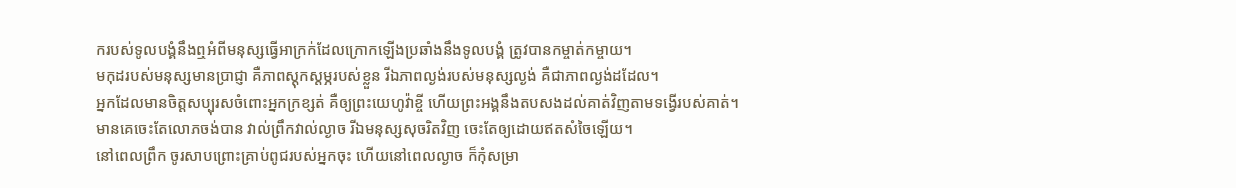ករបស់ទូលបង្គំនឹងឮអំពីមនុស្សធ្វើអាក្រក់ដែលក្រោកឡើងប្រឆាំងនឹងទូលបង្គំ ត្រូវបានកម្ចាត់កម្ចាយ។
មកុដរបស់មនុស្សមានប្រាជ្ញា គឺភាពស្ដុកស្ដម្ភរបស់ខ្លួន រីឯភាពល្ងង់របស់មនុស្សល្ងង់ គឺជាភាពល្ងង់ដដែល។
អ្នកដែលមានចិត្តសប្បុរសចំពោះអ្នកក្រខ្សត់ គឺឲ្យព្រះយេហូវ៉ាខ្ចី ហើយព្រះអង្គនឹងតបសងដល់គាត់វិញតាមទង្វើរបស់គាត់។
មានគេចេះតែលោភចង់បាន វាល់ព្រឹកវាល់ល្ងាច រីឯមនុស្សសុចរិតវិញ ចេះតែឲ្យដោយឥតសំចៃឡើយ។
នៅពេលព្រឹក ចូរសាបព្រោះគ្រាប់ពូជរបស់អ្នកចុះ ហើយនៅពេលល្ងាច ក៏កុំសម្រា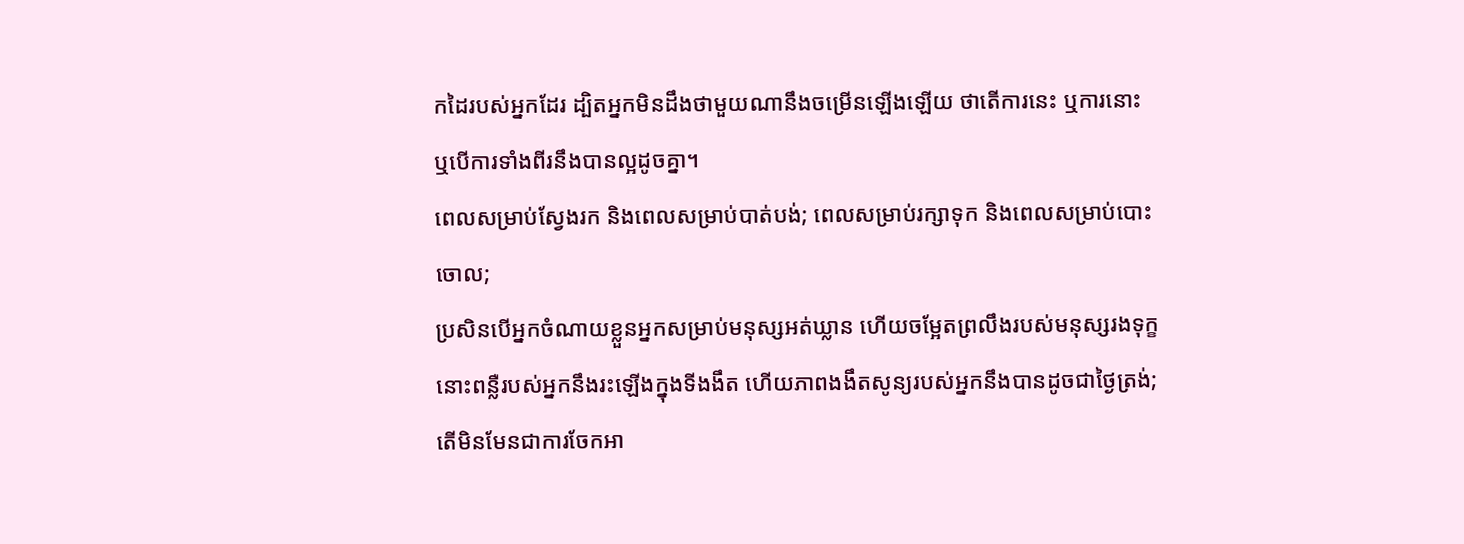កដៃរបស់អ្នកដែរ ដ្បិតអ្នកមិនដឹងថាមួយណានឹងចម្រើនឡើងឡើយ ថាតើការនេះ ឬការនោះ ឬបើការទាំងពីរនឹងបានល្អដូចគ្នា។
ពេលសម្រាប់ស្វែងរក និងពេលសម្រាប់បាត់បង់; ពេលសម្រាប់រក្សាទុក និងពេលសម្រាប់បោះចោល;
ប្រសិនបើអ្នកចំណាយខ្លួនអ្នកសម្រាប់មនុស្សអត់ឃ្លាន ហើយចម្អែតព្រលឹងរបស់មនុស្សរងទុក្ខ នោះពន្លឺរបស់អ្នកនឹងរះឡើងក្នុងទីងងឹត ហើយភាពងងឹតសូន្យរបស់អ្នកនឹងបានដូចជាថ្ងៃត្រង់;
តើមិនមែនជាការចែកអា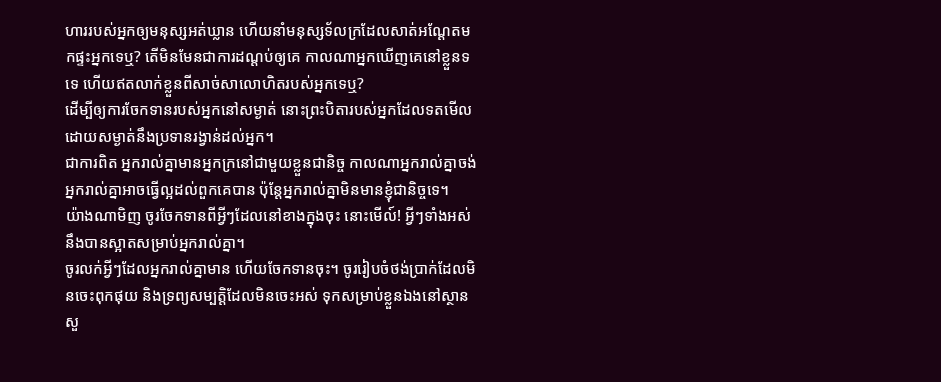ហាររបស់អ្នកឲ្យមនុស្សអត់ឃ្លាន ហើយនាំមនុស្សទ័លក្រដែលសាត់អណ្ដែតមកផ្ទះអ្នកទេឬ? តើមិនមែនជាការដណ្ដប់ឲ្យគេ កាលណាអ្នកឃើញគេនៅខ្លួនទទេ ហើយឥតលាក់ខ្លួនពីសាច់សាលោហិតរបស់អ្នកទេឬ?
ដើម្បីឲ្យការចែកទានរបស់អ្នកនៅសម្ងាត់ នោះព្រះបិតារបស់អ្នកដែលទតមើលដោយសម្ងាត់នឹងប្រទានរង្វាន់ដល់អ្នក។
ជាការពិត អ្នករាល់គ្នាមានអ្នកក្រនៅជាមួយខ្លួនជានិច្ច កាលណាអ្នករាល់គ្នាចង់ អ្នករាល់គ្នាអាចធ្វើល្អដល់ពួកគេបាន ប៉ុន្តែអ្នករាល់គ្នាមិនមានខ្ញុំជានិច្ចទេ។
យ៉ាងណាមិញ ចូរចែកទានពីអ្វីៗដែលនៅខាងក្នុងចុះ នោះមើល៍! អ្វីៗទាំងអស់នឹងបានស្អាតសម្រាប់អ្នករាល់គ្នា។
ចូរលក់អ្វីៗដែលអ្នករាល់គ្នាមាន ហើយចែកទានចុះ។ ចូររៀបចំថង់ប្រាក់ដែលមិនចេះពុកផុយ និងទ្រព្យសម្បត្តិដែលមិនចេះអស់ ទុកសម្រាប់ខ្លួនឯងនៅស្ថានសួ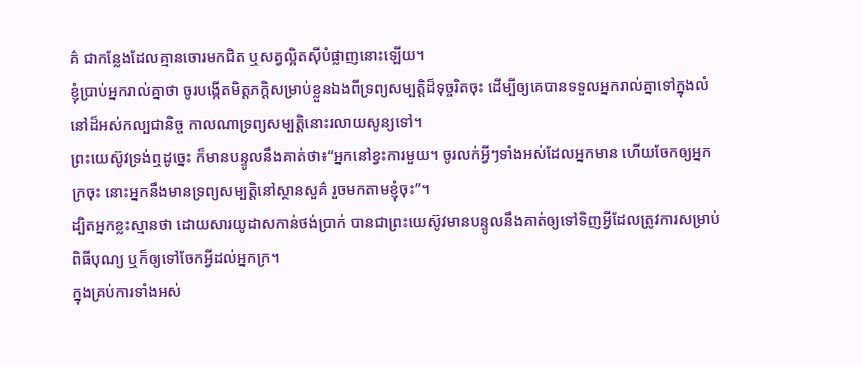គ៌ ជាកន្លែងដែលគ្មានចោរមកជិត ឬសត្វល្អិតស៊ីបំផ្លាញនោះឡើយ។
ខ្ញុំប្រាប់អ្នករាល់គ្នាថា ចូរបង្កើតមិត្តភក្ដិសម្រាប់ខ្លួនឯងពីទ្រព្យសម្បត្តិដ៏ទុច្ចរិតចុះ ដើម្បីឲ្យគេបានទទួលអ្នករាល់គ្នាទៅក្នុងលំនៅដ៏អស់កល្បជានិច្ច កាលណាទ្រព្យសម្បត្តិនោះរលាយសូន្យទៅ។
ព្រះយេស៊ូវទ្រង់ឮដូច្នេះ ក៏មានបន្ទូលនឹងគាត់ថា៖“អ្នកនៅខ្វះការមួយ។ ចូរលក់អ្វីៗទាំងអស់ដែលអ្នកមាន ហើយចែកឲ្យអ្នកក្រចុះ នោះអ្នកនឹងមានទ្រព្យសម្បត្តិនៅស្ថានសួគ៌ រួចមកតាមខ្ញុំចុះ”។
ដ្បិតអ្នកខ្លះស្មានថា ដោយសារយូដាសកាន់ថង់ប្រាក់ បានជាព្រះយេស៊ូវមានបន្ទូលនឹងគាត់ឲ្យទៅទិញអ្វីដែលត្រូវការសម្រាប់ពិធីបុណ្យ ឬក៏ឲ្យទៅចែកអ្វីដល់អ្នកក្រ។
ក្នុងគ្រប់ការទាំងអស់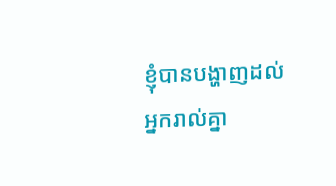ខ្ញុំបានបង្ហាញដល់អ្នករាល់គ្នា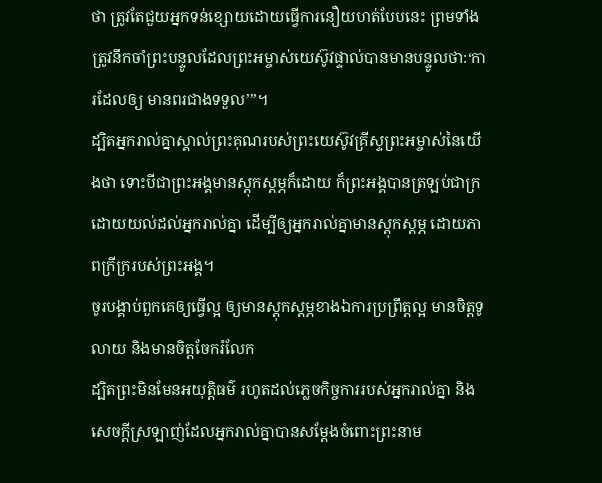ថា ត្រូវតែជួយអ្នកទន់ខ្សោយដោយធ្វើការនឿយហត់បែបនេះ ព្រមទាំងត្រូវនឹកចាំព្រះបន្ទូលដែលព្រះអម្ចាស់យេស៊ូវផ្ទាល់បានមានបន្ទូលថា:‘ការដែលឲ្យ មានពរជាងទទួល’”។
ដ្បិតអ្នករាល់គ្នាស្គាល់ព្រះគុណរបស់ព្រះយេស៊ូវគ្រីស្ទព្រះអម្ចាស់នៃយើងថា ទោះបីជាព្រះអង្គមានស្ដុកស្ដម្ភក៏ដោយ ក៏ព្រះអង្គបានត្រឡប់ជាក្រដោយយល់ដល់អ្នករាល់គ្នា ដើម្បីឲ្យអ្នករាល់គ្នាមានស្ដុកស្ដម្ភ ដោយភាពក្រីក្ររបស់ព្រះអង្គ។
ចូរបង្គាប់ពួកគេឲ្យធ្វើល្អ ឲ្យមានស្ដុកស្ដម្ភខាងឯការប្រព្រឹត្តល្អ មានចិត្តទូលាយ និងមានចិត្តចែករំលែក
ដ្បិតព្រះមិនមែនអយុត្តិធម៌ រហូតដល់ភ្លេចកិច្ចការរបស់អ្នករាល់គ្នា និងសេចក្ដីស្រឡាញ់ដែលអ្នករាល់គ្នាបានសម្ដែងចំពោះព្រះនាម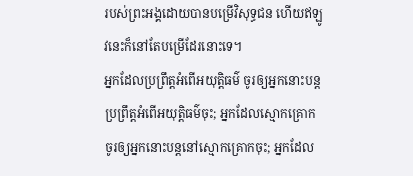របស់ព្រះអង្គដោយបានបម្រើវិសុទ្ធជន ហើយឥឡូវនេះក៏នៅតែបម្រើដែរនោះទេ។
អ្នកដែលប្រព្រឹត្តអំពើអយុត្តិធម៌ ចូរឲ្យអ្នកនោះបន្តប្រព្រឹត្តអំពើអយុត្តិធម៌ចុះ; អ្នកដែលស្មោកគ្រោក ចូរឲ្យអ្នកនោះបន្តនៅស្មោកគ្រោកចុះ; អ្នកដែល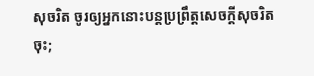សុចរិត ចូរឲ្យអ្នកនោះបន្តប្រព្រឹត្តសេចក្ដីសុចរិតចុះ;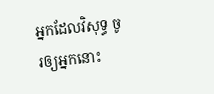អ្នកដែលវិសុទ្ធ ចូរឲ្យអ្នកនោះ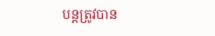បន្តត្រូវបាន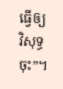ធ្វើឲ្យវិសុទ្ធចុះ”។